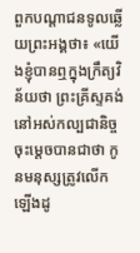ពួកបណ្តាជនទូលឆ្លើយព្រះអង្គថា៖ «យើងខ្ញុំបានឮក្នុងក្រឹត្យវិន័យថា ព្រះគ្រីស្ទគង់នៅអស់កល្បជានិច្ច ចុះម្តេចបានជាថា កូនមនុស្សត្រូវលើកឡើងដូ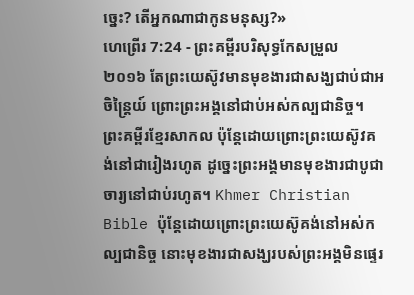ច្នេះ? តើអ្នកណាជាកូនមនុស្ស?»
ហេព្រើរ 7:24 - ព្រះគម្ពីរបរិសុទ្ធកែសម្រួល ២០១៦ តែព្រះយេស៊ូវមានមុខងារជាសង្ឃជាប់ជាអចិន្ត្រៃយ៍ ព្រោះព្រះអង្គនៅជាប់អស់កល្បជានិច្ច។ ព្រះគម្ពីរខ្មែរសាកល ប៉ុន្តែដោយព្រោះព្រះយេស៊ូវគង់នៅជារៀងរហូត ដូច្នេះព្រះអង្គមានមុខងារជាបូជាចារ្យនៅជាប់រហូត។ Khmer Christian Bible ប៉ុន្ដែដោយព្រោះព្រះយេស៊ូគង់នៅអស់កល្បជានិច្ច នោះមុខងារជាសង្ឃរបស់ព្រះអង្គមិនផ្ទេរ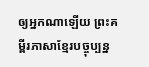ឲ្យអ្នកណាឡើយ ព្រះគម្ពីរភាសាខ្មែរបច្ចុប្បន្ន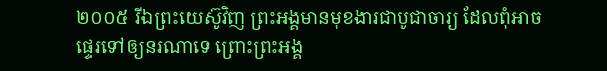២០០៥ រីឯព្រះយេស៊ូវិញ ព្រះអង្គមានមុខងារជាបូជាចារ្យ ដែលពុំអាចផ្ទេរទៅឲ្យនរណាទេ ព្រោះព្រះអង្គ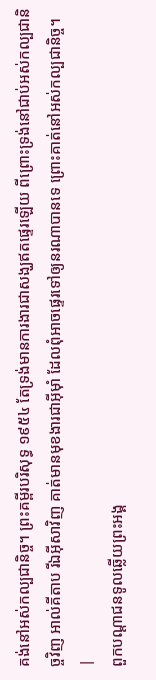គង់នៅអស់កល្បជានិច្ច។ ព្រះគម្ពីរបរិសុទ្ធ ១៩៥៤ តែទ្រង់មានការងារជាសង្ឃឥតផ្ទេរឡើយ ពីព្រោះទ្រង់នៅជាប់អស់កល្បជានិច្ចវិញ អាល់គីតាប រីឯអ៊ីសាវិញ គាត់មានមុខងារជាអ៊ីមុាំ ដែលពុំអាចផ្ទេរទៅឲ្យនរណាបានទេ ព្រោះគាត់នៅអស់កល្បជានិច្ច។ |
ពួកបណ្តាជនទូលឆ្លើយព្រះអង្គ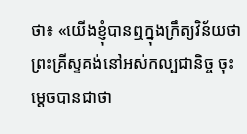ថា៖ «យើងខ្ញុំបានឮក្នុងក្រឹត្យវិន័យថា ព្រះគ្រីស្ទគង់នៅអស់កល្បជានិច្ច ចុះម្តេចបានជាថា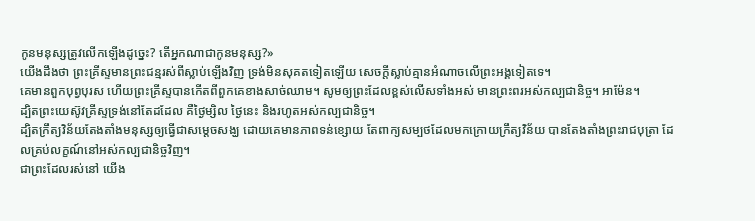កូនមនុស្សត្រូវលើកឡើងដូច្នេះ? តើអ្នកណាជាកូនមនុស្ស?»
យើងដឹងថា ព្រះគ្រីស្ទមានព្រះជន្មរស់ពីស្លាប់ឡើងវិញ ទ្រង់មិនសុគតទៀតឡើយ សេចក្តីស្លាប់គ្មានអំណាចលើព្រះអង្គទៀតទេ។
គេមានពួកបុព្វបុរស ហើយព្រះគ្រីស្ទបានកើតពីពួកគេខាងសាច់ឈាម។ សូមឲ្យព្រះដែលខ្ពស់លើសទាំងអស់ មានព្រះពរអស់កល្បជានិច្ច។ អាម៉ែន។
ដ្បិតព្រះយេស៊ូវគ្រីស្ទទ្រង់នៅតែដដែល គឺថ្ងៃម្សិល ថ្ងៃនេះ និងរហូតអស់កល្បជានិច្ច។
ដ្បិតក្រឹត្យវិន័យតែងតាំងមនុស្សឲ្យធ្វើជាសម្តេចសង្ឃ ដោយគេមានភាពទន់ខ្សោយ តែពាក្យសម្បថដែលមកក្រោយក្រឹត្យវិន័យ បានតែងតាំងព្រះរាជបុត្រា ដែលគ្រប់លក្ខណ៍នៅអស់កល្បជានិច្ចវិញ។
ជាព្រះដែលរស់នៅ យើង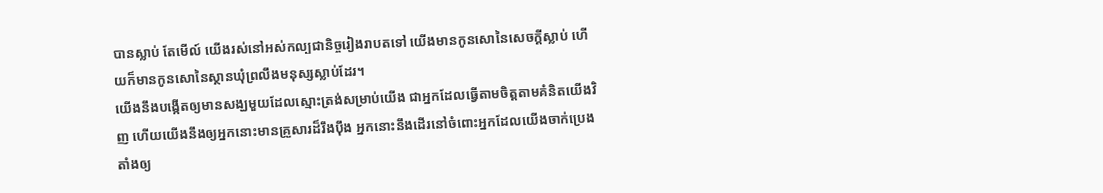បានស្លាប់ តែមើល៍ យើងរស់នៅអស់កល្បជានិច្ចរៀងរាបតទៅ យើងមានកូនសោនៃសេចក្ដីស្លាប់ ហើយក៏មានកូនសោនៃស្ថានឃុំព្រលឹងមនុស្សស្លាប់ដែរ។
យើងនឹងបង្កើតឲ្យមានសង្ឃមួយដែលស្មោះត្រង់សម្រាប់យើង ជាអ្នកដែលធ្វើតាមចិត្តតាមគំនិតយើងវិញ ហើយយើងនឹងឲ្យអ្នកនោះមានគ្រួសារដ៏រឹងប៉ឹង អ្នកនោះនឹងដើរនៅចំពោះអ្នកដែលយើងចាក់ប្រេងតាំងឲ្យ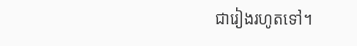ជារៀងរហូតទៅ។